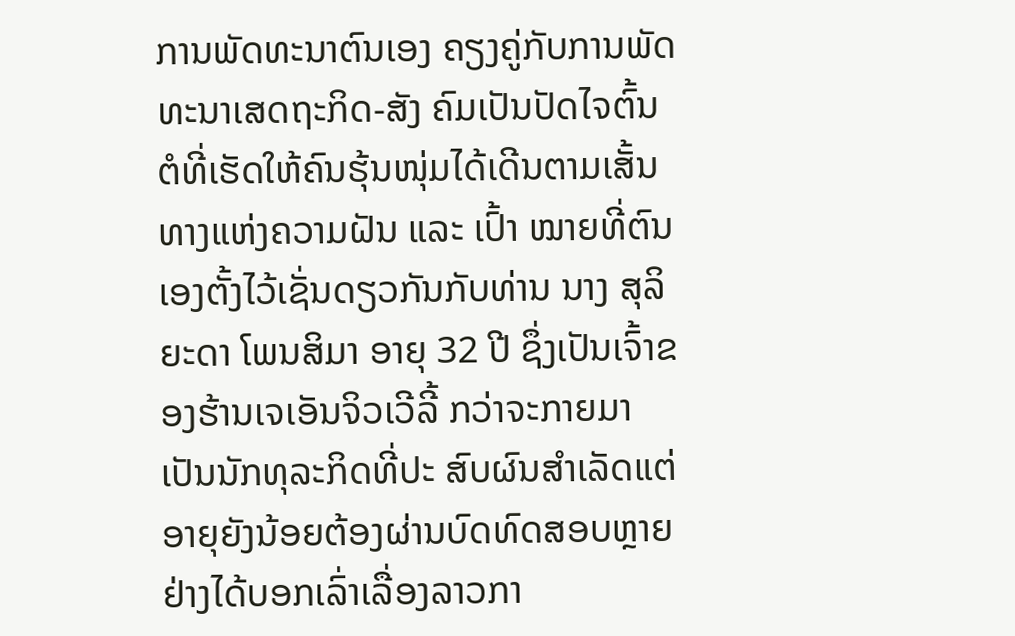ການພັດທະນາຕົນເອງ ຄຽງຄູ່ກັບການພັດ ທະນາເສດຖະກິດ-ສັງ ຄົມເປັນປັດໄຈຕົ້ນຕໍທີ່ເຮັດໃຫ້ຄົນຮຸ້ນໜຸ່ມໄດ້ເດີນຕາມເສັ້ນທາງແຫ່ງຄວາມຝັນ ແລະ ເປົ້າ ໝາຍທີ່ຕົນເອງຕັ້ງໄວ້ເຊັ່ນດຽວກັນກັບທ່ານ ນາງ ສຸລິຍະດາ ໂພນສິມາ ອາຍຸ 32 ປີ ຊຶ່ງເປັນເຈົ້າຂອງຮ້ານເຈເອັນຈິວເວີລີ້ ກວ່າຈະກາຍມາເປັນນັກທຸລະກິດທີ່ປະ ສົບຜົນສໍາເລັດແຕ່ອາຍຸຍັງນ້ອຍຕ້ອງຜ່ານບົດທົດສອບຫຼາຍຢ່າງໄດ້ບອກເລົ່າເລື່ອງລາວກາ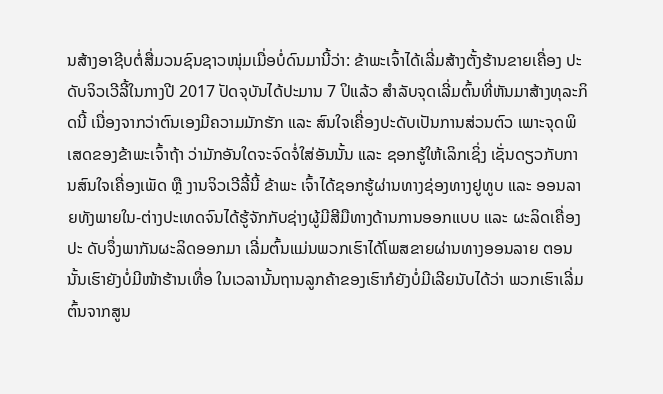ນສ້າງອາຊີບຕໍ່ສື່ມວນຊົນຊາວໜຸ່ມເມື່ອບໍ່ດົນມານີ້ວ່າ: ຂ້າພະເຈົ້າໄດ້ເລີ່ມສ້າງຕັ້ງຮ້ານຂາຍເຄື່ອງ ປະດັບຈິວເວີລີ້ໃນກາງປີ 2017 ປັດຈຸບັນໄດ້ປະມານ 7 ປິແລ້ວ ສໍາລັບຈຸດເລີ່ມຕົ້ນທີ່ຫັນມາສ້າງທຸລະກິດນີ້ ເນື່ອງຈາກວ່າຕົນເອງມີຄວາມມັກຮັກ ແລະ ສົນໃຈເຄື່ອງປະດັບເປັນການສ່ວນຕົວ ເພາະຈຸດພິ ເສດຂອງຂ້າພະເຈົ້າຖ້າ ວ່າມັກອັນໃດຈະຈົດຈໍ່ໃສ່ອັນນັ້ນ ແລະ ຊອກຮູ້ໃຫ້ເລິກເຊິ່ງ ເຊັ່ນດຽວກັບການສົນໃຈເຄື່ອງເພັດ ຫຼື ງານຈິວເວີລີ້ນີ້ ຂ້າພະ ເຈົ້າໄດ້ຊອກຮູ້ຜ່ານທາງຊ່ອງທາງຢູທູບ ແລະ ອອນລາຍທັງພາຍໃນ-ຕ່າງປະເທດຈົນໄດ້ຮູ້ຈັກກັບຊ່າງຜູ້ມີສີມືທາງດ້ານການອອກແບບ ແລະ ຜະລິດເຄື່ອງປະ ດັບຈຶ່ງພາກັນຜະລິດອອກມາ ເລີ່ມຕົ້ນແມ່ນພວກເຮົາໄດ້ໂພສຂາຍຜ່ານທາງອອນລາຍ ຕອນນັ້ນເຮົາຍັງບໍ່ມີໜ້າຮ້ານເທື່ອ ໃນເວລານັ້ນຖານລູກຄ້າຂອງເຮົາກໍຍັງບໍ່ມີເລີຍນັບໄດ້ວ່າ ພວກເຮົາເລີ່ມຕົ້ນຈາກສູນ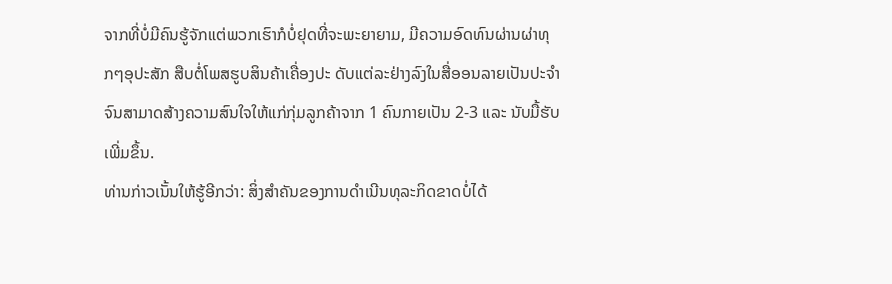ຈາກທີ່ບໍ່ມີຄົນຮູ້ຈັກແຕ່ພວກເຮົາກໍບໍ່ຢຸດທີ່ຈະພະຍາຍາມ, ມີຄວາມອົດທົນຜ່ານຜ່າທຸກໆອຸປະສັກ ສືບຕໍ່ໂພສຮູບສິນຄ້າເຄື່ອງປະ ດັບແຕ່ລະຢ່າງລົງໃນສື່ອອນລາຍເປັນປະຈໍາ ຈົນສາມາດສ້າງຄວາມສົນໃຈໃຫ້ແກ່ກຸ່ມລູກຄ້າຈາກ 1 ຄົນກາຍເປັນ 2-3 ແລະ ນັບມື້ຮັບເພີ່ມຂຶ້ນ.
ທ່ານກ່າວເນັ້ນໃຫ້ຮູ້ອີກວ່າ: ສິ່ງສໍາຄັນຂອງການດໍາເນີນທຸລະກິດຂາດບໍ່ໄດ້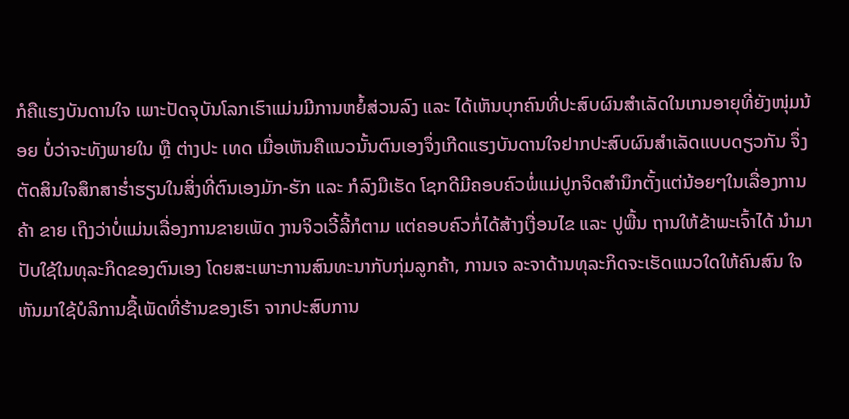ກໍຄືແຮງບັນດານໃຈ ເພາະປັດຈຸບັນໂລກເຮົາແມ່ນມີການຫຍໍ້ສ່ວນລົງ ແລະ ໄດ້ເຫັນບຸກຄົນທີ່ປະສົບຜົນສໍາເລັດໃນເກນອາຍຸທີ່ຍັງໜຸ່ມນ້ອຍ ບໍ່ວ່າຈະທັງພາຍໃນ ຫຼື ຕ່າງປະ ເທດ ເມື່ອເຫັນຄືແນວນັ້ນຕົນເອງຈຶ່ງເກີດແຮງບັນດານໃຈຢາກປະສົບຜົນສໍາເລັດແບບດຽວກັນ ຈຶ່ງຕັດສິນໃຈສຶກສາຮໍ່າຮຽນໃນສິ່ງທີ່ຕົນເອງມັກ-ຮັກ ແລະ ກໍລົງມືເຮັດ ໂຊກດີມີຄອບຄົວພໍ່ແມ່ປູກຈິດສໍານຶກຕັ້ງແຕ່ນ້ອຍໆໃນເລື່ອງການຄ້າ ຂາຍ ເຖິງວ່າບໍ່ແມ່ນເລື່ອງການຂາຍເພັດ ງານຈິວເວີ້ລີ້ກໍຕາມ ແຕ່ຄອບຄົວກໍ່ໄດ້ສ້າງເງື່ອນໄຂ ແລະ ປູພື້ນ ຖານໃຫ້ຂ້າພະເຈົ້າໄດ້ ນໍາມາປັບໃຊ້ໃນທຸລະກິດຂອງຕົນເອງ ໂດຍສະເພາະການສົນທະນາກັບກຸ່ມລູກຄ້າ, ການເຈ ລະຈາດ້ານທຸລະກິດຈະເຮັດແນວໃດໃຫ້ຄົນສົນ ໃຈຫັນມາໃຊ້ບໍລິການຊື້ເພັດທີ່ຮ້ານຂອງເຮົາ ຈາກປະສົບການ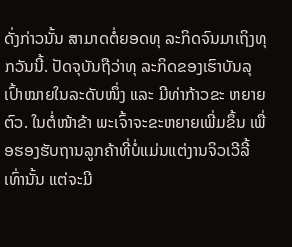ດັ່ງກ່າວນັ້ນ ສາມາດຕໍ່ຍອດທຸ ລະກິດຈົນມາເຖິງທຸກວັນນີ້. ປັດຈຸບັນຖືວ່າທຸ ລະກິດຂອງເຮົາບັນລຸເປົ້າໝາຍໃນລະດັບໜຶ່ງ ແລະ ມີທ່າກ້າວຂະ ຫຍາຍຕົວ. ໃນຕໍ່ໜ້າຂ້າ ພະເຈົ້າຈະຂະຫຍາຍເພີ່ມຂຶ້ນ ເພື່ອຮອງຮັບຖານລູກຄ້າທີ່ບໍ່ແມ່ນແຕ່ງານຈິວເວີລີ້ເທົ່ານັ້ນ ແຕ່ຈະມີ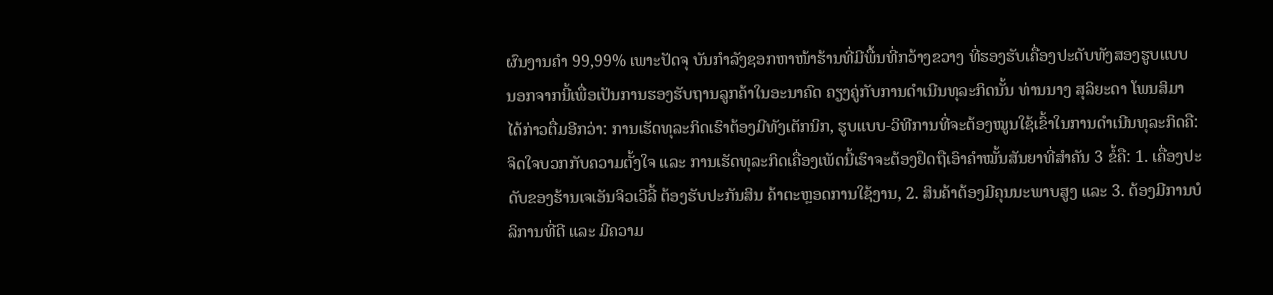ຜົນງານຄໍາ 99,99% ເພາະປັດຈຸ ບັນກໍາລັງຊອກຫາໜ້າຮ້ານທີ່ມີພື້ນທີ່ກວ້າງຂວາງ ທີ່ຮອງຮັບເຄື່ອງປະດັບທັງສອງຮູບແບບ ນອກຈາກນີ້ເພື່ອເປັນການຮອງຮັບຖານລູກຄ້າໃນອະນາຄົດ ຄຽງຄູ່ກັບການດໍາເນີນທຸລະກິດນັ້ນ ທ່ານນາງ ສຸລິຍະດາ ໂພນສິມາ ໄດ້ກ່າວຕື່ມອີກວ່າ: ການເຮັດທຸລະກິດເຮົາຕ້ອງມີທັງເຕັກນິກ, ຮູບແບບ-ວິທີການທີ່ຈະຕ້ອງໝູນໃຊ້ເຂົ້າໃນການດໍາເນີນທຸລະກິດຄື: ຈິດໃຈບວກກັບຄວາມຕັ້ງໃຈ ແລະ ການເຮັດທຸລະກິດເຄື່ອງເພັດນີ້ເຮົາຈະຕ້ອງຢຶດຖືເອົາຄໍາໝັ້ນສັນຍາທີ່ສໍາຄັນ 3 ຂໍ້ຄື: 1. ເຄື່ອງປະ ດັບຂອງຮ້ານເຈເອັນຈິວເວີລີ້ ຕ້ອງຮັບປະກັນສິນ ຄ້າຕະຫຼອດການໃຊ້ງານ, 2. ສິນຄ້າຕ້ອງມີຄຸນນະພາບສູງ ແລະ 3. ຕ້ອງມີການບໍລິການທີ່ດີ ແລະ ມີຄວາມ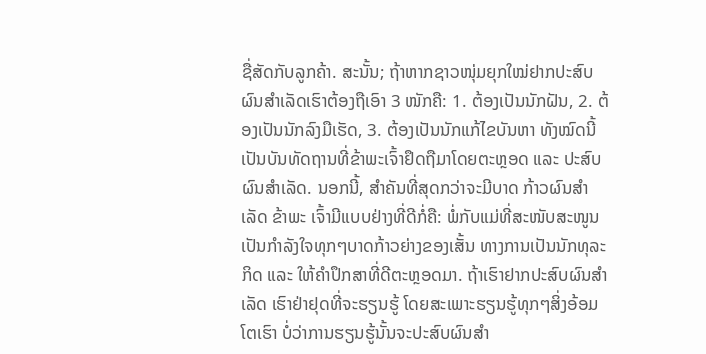ຊື່ສັດກັບລູກຄ້າ. ສະນັ້ນ; ຖ້າຫາກຊາວໜຸ່ມຍຸກໃໝ່ຢາກປະສົບຜົນສໍາເລັດເຮົາຕ້ອງຖືເອົາ 3 ໜັກຄື: 1. ຕ້ອງເປັນນັກຝັນ, 2. ຕ້ອງເປັນນັກລົງມືເຮັດ, 3. ຕ້ອງເປັນນັກແກ້ໄຂບັນຫາ ທັງໝົດນີ້ເປັນບັນທັດຖານທີ່ຂ້າພະເຈົ້າຢຶດຖືມາໂດຍຕະຫຼອດ ແລະ ປະສົບຜົນສໍາເລັດ. ນອກນີ້, ສໍາຄັນທີ່ສຸດກວ່າຈະມີບາດ ກ້າວຜົນສໍາເລັດ ຂ້າພະ ເຈົ້າມີແບບຢ່າງທີ່ດີກໍ່ຄື: ພໍ່ກັບແມ່ທີ່ສະໜັບສະໜູນເປັນກໍາລັງໃຈທຸກໆບາດກ້າວຍ່າງຂອງເສັ້ນ ທາງການເປັນນັກທຸລະກິດ ແລະ ໃຫ້ຄໍາປຶກສາທີ່ດີຕະຫຼອດມາ. ຖ້າເຮົາຢາກປະສົບຜົນສໍາເລັດ ເຮົາຢ່າຢຸດທີ່ຈະຮຽນຮູ້ ໂດຍສະເພາະຮຽນຮູ້ທຸກໆສິ່ງອ້ອມໂຕເຮົາ ບໍ່ວ່າການຮຽນຮູ້ນັ້ນຈະປະສົບຜົນສໍາ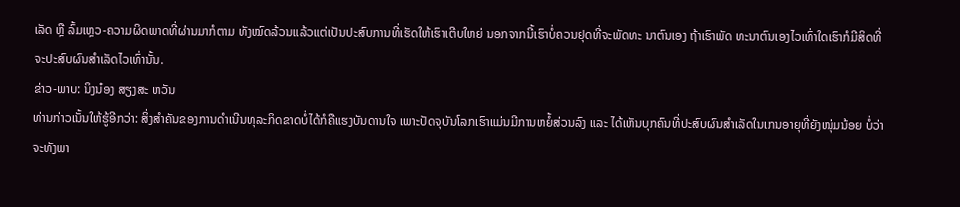ເລັດ ຫຼື ລົ້ມເຫຼວ-ຄວາມຜິດພາດທີ່ຜ່ານມາກໍຕາມ ທັງໝົດລ້ວນແລ້ວແຕ່ເປັນປະສົບການທີ່ເຮັດໃຫ້ເຮົາເຕີບໃຫຍ່ ນອກຈາກນີ້ເຮົາບໍ່ຄວນຢຸດທີ່ຈະພັດທະ ນາຕົນເອງ ຖ້າເຮົາພັດ ທະນາຕົນເອງໄວເທົ່າໃດເຮົາກໍມີສິດທີ່ຈະປະສົບຜົນສໍາເລັດໄວເທົ່ານັ້ນ.
ຂ່າວ-ພາບ: ນິງນ໋ອງ ສຽງສະ ຫວັນ
ທ່ານກ່າວເນັ້ນໃຫ້ຮູ້ອີກວ່າ: ສິ່ງສໍາຄັນຂອງການດໍາເນີນທຸລະກິດຂາດບໍ່ໄດ້ກໍຄືແຮງບັນດານໃຈ ເພາະປັດຈຸບັນໂລກເຮົາແມ່ນມີການຫຍໍ້ສ່ວນລົງ ແລະ ໄດ້ເຫັນບຸກຄົນທີ່ປະສົບຜົນສໍາເລັດໃນເກນອາຍຸທີ່ຍັງໜຸ່ມນ້ອຍ ບໍ່ວ່າຈະທັງພາ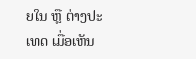ຍໃນ ຫຼື ຕ່າງປະ ເທດ ເມື່ອເຫັນ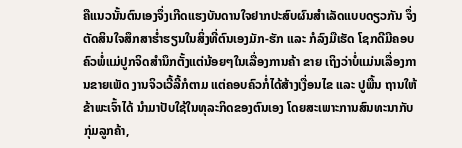ຄືແນວນັ້ນຕົນເອງຈຶ່ງເກີດແຮງບັນດານໃຈຢາກປະສົບຜົນສໍາເລັດແບບດຽວກັນ ຈຶ່ງຕັດສິນໃຈສຶກສາຮໍ່າຮຽນໃນສິ່ງທີ່ຕົນເອງມັກ-ຮັກ ແລະ ກໍລົງມືເຮັດ ໂຊກດີມີຄອບຄົວພໍ່ແມ່ປູກຈິດສໍານຶກຕັ້ງແຕ່ນ້ອຍໆໃນເລື່ອງການຄ້າ ຂາຍ ເຖິງວ່າບໍ່ແມ່ນເລື່ອງການຂາຍເພັດ ງານຈິວເວີ້ລີ້ກໍຕາມ ແຕ່ຄອບຄົວກໍ່ໄດ້ສ້າງເງື່ອນໄຂ ແລະ ປູພື້ນ ຖານໃຫ້ຂ້າພະເຈົ້າໄດ້ ນໍາມາປັບໃຊ້ໃນທຸລະກິດຂອງຕົນເອງ ໂດຍສະເພາະການສົນທະນາກັບກຸ່ມລູກຄ້າ,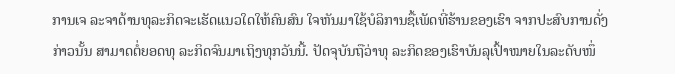ການເຈ ລະຈາດ້ານທຸລະກິດຈະເຮັດແນວໃດໃຫ້ຄົນສົນ ໃຈຫັນມາໃຊ້ບໍລິການຊື້ເພັດທີ່ຮ້ານຂອງເຮົາ ຈາກປະສົບການດັ່ງກ່າວນັ້ນ ສາມາດຕໍ່ຍອດທຸ ລະກິດຈົນມາເຖິງທຸກວັນນີ້. ປັດຈຸບັນຖືວ່າທຸ ລະກິດຂອງເຮົາບັນລຸເປົ້າໝາຍໃນລະດັບໜຶ່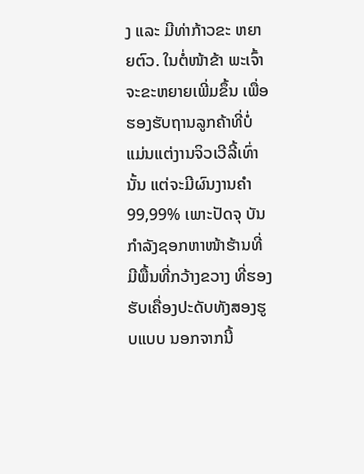ງ ແລະ ມີທ່າກ້າວຂະ ຫຍາຍຕົວ. ໃນຕໍ່ໜ້າຂ້າ ພະເຈົ້າຈະຂະຫຍາຍເພີ່ມຂຶ້ນ ເພື່ອຮອງຮັບຖານລູກຄ້າທີ່ບໍ່ແມ່ນແຕ່ງານຈິວເວີລີ້ເທົ່ານັ້ນ ແຕ່ຈະມີຜົນງານຄໍາ 99,99% ເພາະປັດຈຸ ບັນກໍາລັງຊອກຫາໜ້າຮ້ານທີ່ມີພື້ນທີ່ກວ້າງຂວາງ ທີ່ຮອງຮັບເຄື່ອງປະດັບທັງສອງຮູບແບບ ນອກຈາກນີ້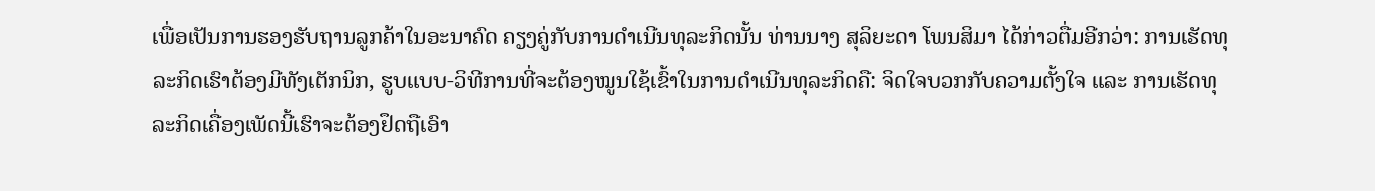ເພື່ອເປັນການຮອງຮັບຖານລູກຄ້າໃນອະນາຄົດ ຄຽງຄູ່ກັບການດໍາເນີນທຸລະກິດນັ້ນ ທ່ານນາງ ສຸລິຍະດາ ໂພນສິມາ ໄດ້ກ່າວຕື່ມອີກວ່າ: ການເຮັດທຸລະກິດເຮົາຕ້ອງມີທັງເຕັກນິກ, ຮູບແບບ-ວິທີການທີ່ຈະຕ້ອງໝູນໃຊ້ເຂົ້າໃນການດໍາເນີນທຸລະກິດຄື: ຈິດໃຈບວກກັບຄວາມຕັ້ງໃຈ ແລະ ການເຮັດທຸລະກິດເຄື່ອງເພັດນີ້ເຮົາຈະຕ້ອງຢຶດຖືເອົາ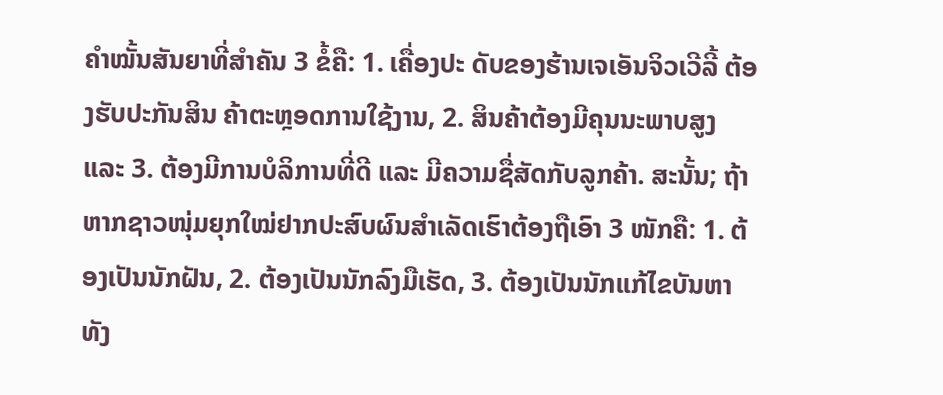ຄໍາໝັ້ນສັນຍາທີ່ສໍາຄັນ 3 ຂໍ້ຄື: 1. ເຄື່ອງປະ ດັບຂອງຮ້ານເຈເອັນຈິວເວີລີ້ ຕ້ອງຮັບປະກັນສິນ ຄ້າຕະຫຼອດການໃຊ້ງານ, 2. ສິນຄ້າຕ້ອງມີຄຸນນະພາບສູງ ແລະ 3. ຕ້ອງມີການບໍລິການທີ່ດີ ແລະ ມີຄວາມຊື່ສັດກັບລູກຄ້າ. ສະນັ້ນ; ຖ້າຫາກຊາວໜຸ່ມຍຸກໃໝ່ຢາກປະສົບຜົນສໍາເລັດເຮົາຕ້ອງຖືເອົາ 3 ໜັກຄື: 1. ຕ້ອງເປັນນັກຝັນ, 2. ຕ້ອງເປັນນັກລົງມືເຮັດ, 3. ຕ້ອງເປັນນັກແກ້ໄຂບັນຫາ ທັງ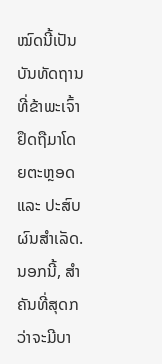ໝົດນີ້ເປັນບັນທັດຖານທີ່ຂ້າພະເຈົ້າຢຶດຖືມາໂດຍຕະຫຼອດ ແລະ ປະສົບຜົນສໍາເລັດ. ນອກນີ້, ສໍາຄັນທີ່ສຸດກວ່າຈະມີບາ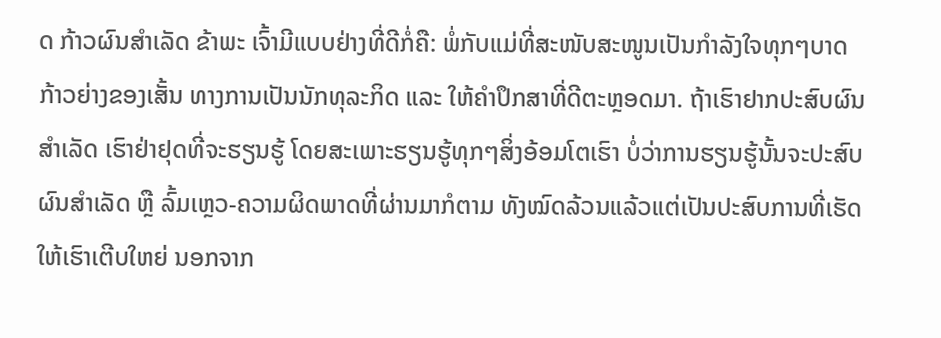ດ ກ້າວຜົນສໍາເລັດ ຂ້າພະ ເຈົ້າມີແບບຢ່າງທີ່ດີກໍ່ຄື: ພໍ່ກັບແມ່ທີ່ສະໜັບສະໜູນເປັນກໍາລັງໃຈທຸກໆບາດກ້າວຍ່າງຂອງເສັ້ນ ທາງການເປັນນັກທຸລະກິດ ແລະ ໃຫ້ຄໍາປຶກສາທີ່ດີຕະຫຼອດມາ. ຖ້າເຮົາຢາກປະສົບຜົນສໍາເລັດ ເຮົາຢ່າຢຸດທີ່ຈະຮຽນຮູ້ ໂດຍສະເພາະຮຽນຮູ້ທຸກໆສິ່ງອ້ອມໂຕເຮົາ ບໍ່ວ່າການຮຽນຮູ້ນັ້ນຈະປະສົບຜົນສໍາເລັດ ຫຼື ລົ້ມເຫຼວ-ຄວາມຜິດພາດທີ່ຜ່ານມາກໍຕາມ ທັງໝົດລ້ວນແລ້ວແຕ່ເປັນປະສົບການທີ່ເຮັດໃຫ້ເຮົາເຕີບໃຫຍ່ ນອກຈາກ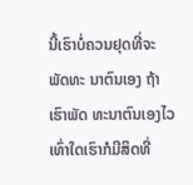ນີ້ເຮົາບໍ່ຄວນຢຸດທີ່ຈະພັດທະ ນາຕົນເອງ ຖ້າເຮົາພັດ ທະນາຕົນເອງໄວເທົ່າໃດເຮົາກໍມີສິດທີ່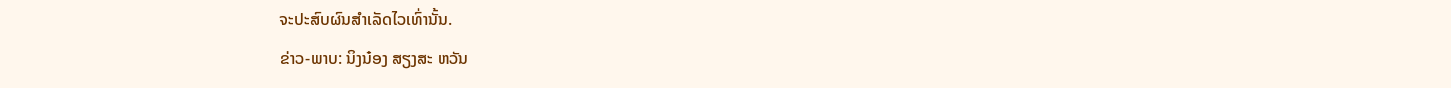ຈະປະສົບຜົນສໍາເລັດໄວເທົ່ານັ້ນ.
ຂ່າວ-ພາບ: ນິງນ໋ອງ ສຽງສະ ຫວັນ